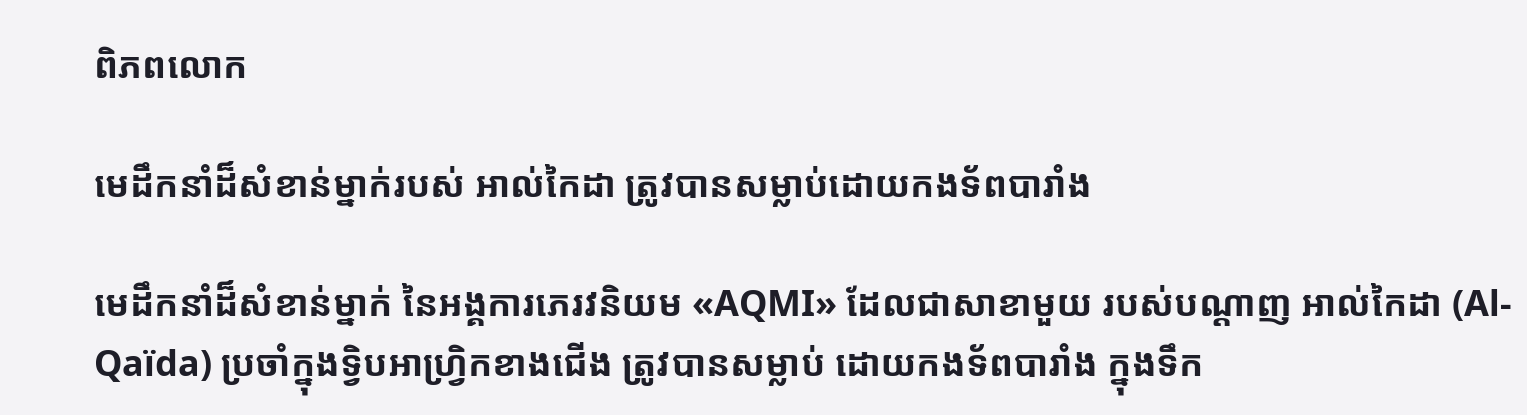ពិភពលោក

មេដឹកនាំដ៏សំខាន់ម្នាក់របស់ អាល់កៃដា ត្រូវបានសម្លាប់ដោយកងទ័ពបារាំង

មេដឹកនាំដ៏សំខាន់ម្នាក់ នៃអង្គការភេរវនិយម «AQMI» ដែលជាសាខាមួយ របស់បណ្ដាញ អាល់កៃដា (Al-Qaïda) ប្រចាំក្នុងទ្វិបអាហ្វ្រិកខាងជើង ត្រូវបានសម្លាប់ ដោយកងទ័ពបារាំង ក្នុងទឹក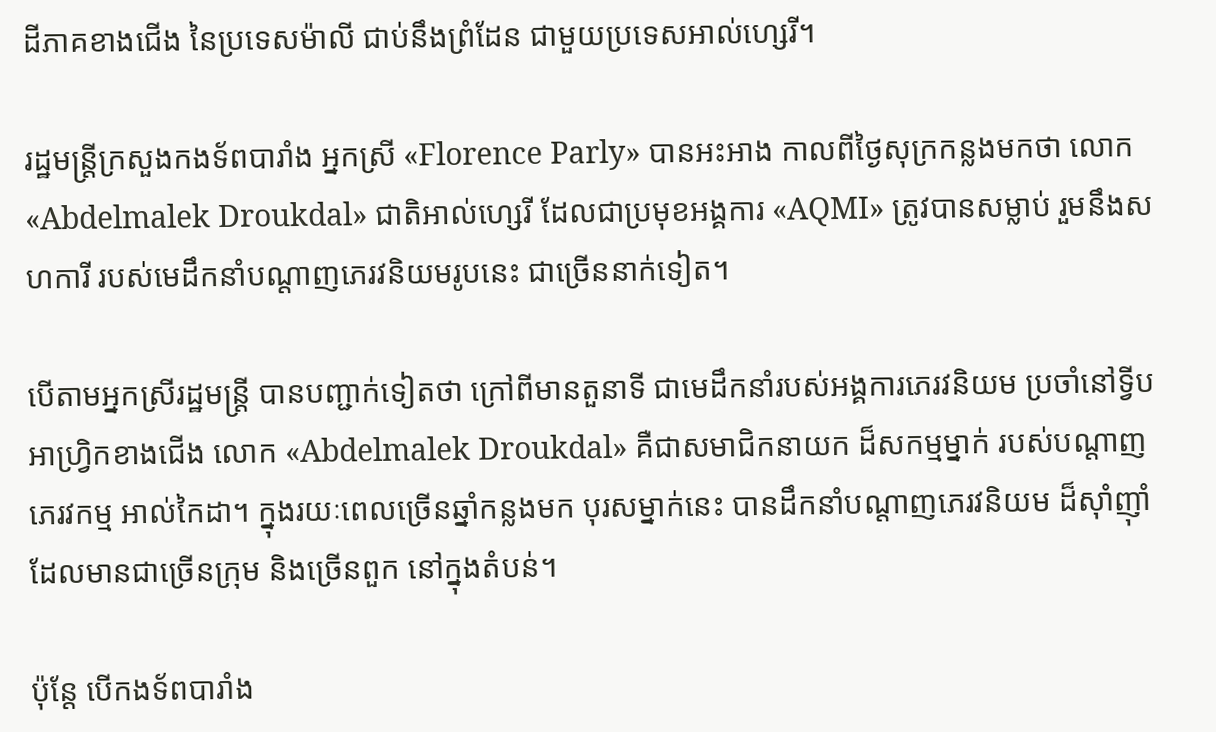ដីភាគខាងជើង នៃប្រទេសម៉ាលី ជាប់នឹងព្រំដែន ជាមួយប្រទេសអាល់ហ្សេរី។

រដ្ឋមន្ត្រីក្រសួងកងទ័ពបារាំង អ្នកស្រី «Florence Parly» បានអះអាង កាលពីថ្ងៃសុក្រកន្លងមកថា លោក «Abdelmalek Droukdal» ជាតិអាល់ហ្សេរី ដែលជាប្រមុខអង្គការ «AQMI» ត្រូវបានសម្លាប់ រួមនឹងសហការី របស់មេដឹកនាំបណ្ដាញភេរវនិយមរូបនេះ ជាច្រើននាក់ទៀត។

បើតាមអ្នកស្រីរដ្ឋមន្ត្រី បានបញ្ជាក់ទៀតថា ក្រៅពីមានតួនាទី ជាមេដឹកនាំរបស់អង្គការភេរវនិយម ប្រចាំនៅទ្វីបអាហ្វ្រិកខាងជើង លោក «Abdelmalek Droukdal» គឺជាសមាជិកនាយក ដ៏សកម្មម្នាក់ របស់បណ្ដាញភេរវកម្ម អាល់កៃដា។ ក្នុងរយៈពេលច្រើនឆ្នាំកន្លងមក បុរសម្នាក់នេះ បានដឹកនាំបណ្ដាញភេរវនិយម ដ៏ស៊ាំញ៉ាំ ដែលមានជាច្រើនក្រុម និងច្រើនពួក នៅក្នុងតំបន់។

ប៉ុន្តែ បើកងទ័ពបារាំង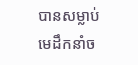បានសម្លាប់ មេដឹកនាំច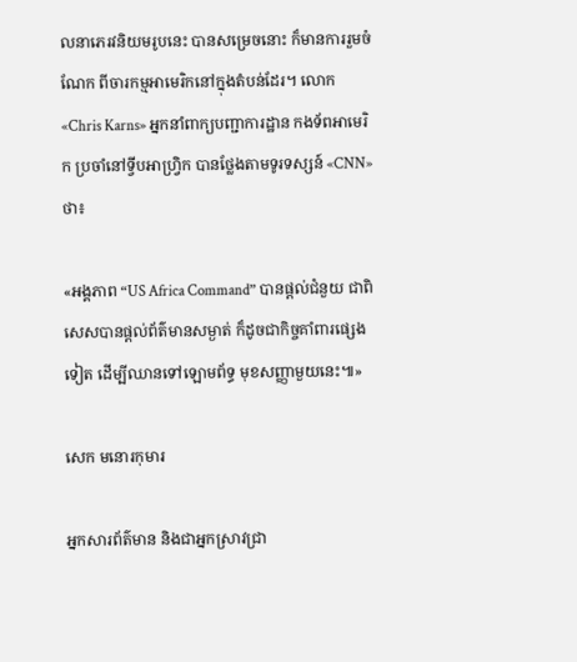លនាភេរវនិយមរូបនេះ បានសម្រេចនោះ ក៏មានការរួមចំណែក ពីចារកម្មអាមេរិកនៅក្នុងតំបន់ដែរ។ លោក «Chris Karns» អ្នកនាំពាក្យបញ្ជាការដ្ឋាន កងទ័ពអាមេរិក ប្រចាំនៅទ្វីបអាហ្វ្រិក បានថ្លែងតាមទូរទស្សន៍ «CNN» ថា៖

«អង្គភាព “US Africa Command” បានផ្ដល់ជំនួយ ជាពិសេសបានផ្ដល់ព័ត៌មានសម្ងាត់ ក៏ដូចជាកិច្ចគាំពារផ្សេងទៀត ដើម្បីឈានទៅឡោមព័ទ្ធ មុខសញ្ញាមួយនេះ៕»

សេក មនោរកុមារ

អ្នកសារព័ត៌មាន និងជាអ្នកស្រាវជ្រា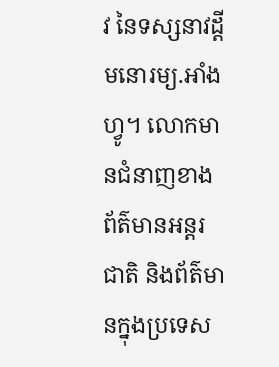វ នៃទស្សនាវដ្ដីមនោរម្យ.អាំងហ្វូ។ លោកមានជំនាញខាងព័ត៌មានអន្តរជាតិ និងព័ត៌មានក្នុងប្រទេស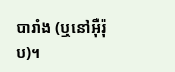បារាំង (ឬនៅអ៊ឺរ៉ុប)។